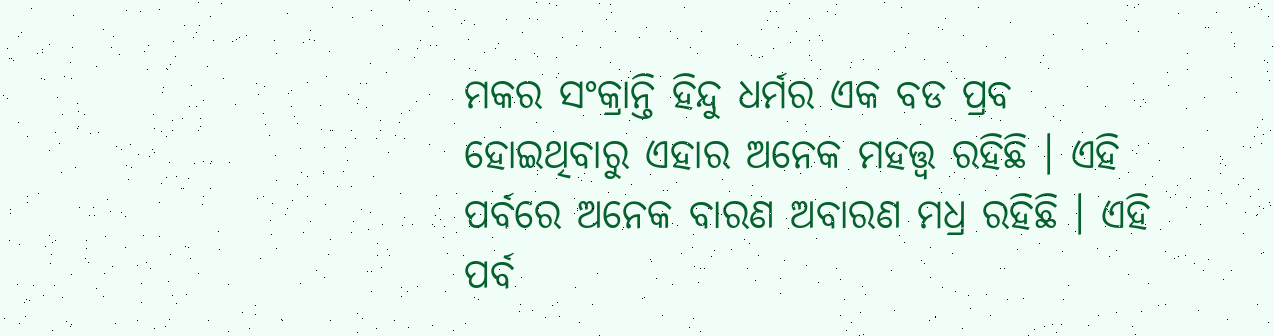ମକର ସଂକ୍ରାନ୍ତି ହିନ୍ଦୁ ଧର୍ମର ଏକ ବଡ ପ୍ରବ ହୋଇଥିବାରୁ ଏହାର ଅନେକ ମହତ୍ତ୍ବ ରହିଛି । ଏହି ପର୍ବରେ ଅନେକ ବାରଣ ଅବାରଣ ମଧ୍ର ରହିଛି । ଏହି ପର୍ବ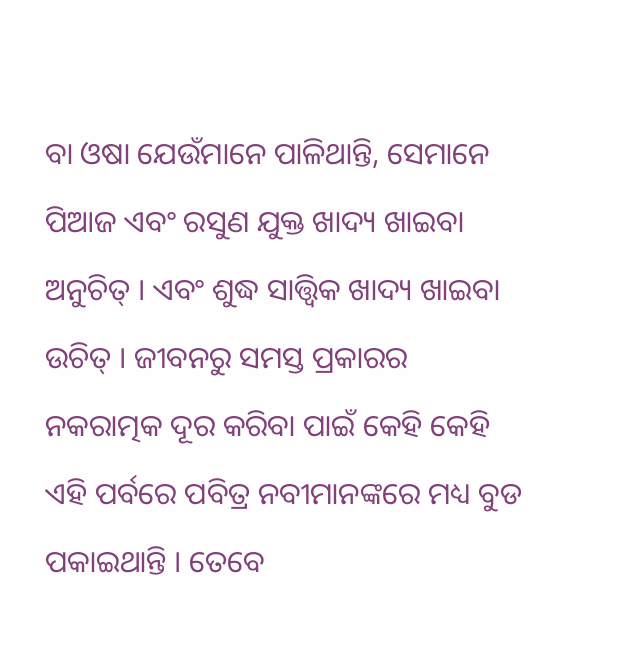ବା ଓଷା ଯେଉଁମାନେ ପାଳିଥାନ୍ତି, ସେମାନେ ପିଆଜ ଏବଂ ରସୁଣ ଯୁକ୍ତ ଖାଦ୍ୟ ଖାଇବା ଅନୁଚିତ୍ । ଏବଂ ଶୁଦ୍ଧ ସାତ୍ତ୍ବିକ ଖାଦ୍ୟ ଖାଇବା ଉଚିତ୍ । ଜୀବନରୁ ସମସ୍ତ ପ୍ରକାରର ନକରାତ୍ମକ ଦୂର କରିବା ପାଇଁ କେହି କେହି ଏହି ପର୍ବରେ ପବିତ୍ର ନବୀମାନଙ୍କରେ ମଧ୍ୟ ବୁଡ ପକାଇଥାନ୍ତି । ତେବେ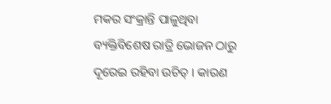ମକର ସଂକ୍ରାନ୍ତି ପାଳୁଥିବା ବ୍ୟକ୍ତିବିଶେଷ ରାତ୍ରି ଭୋଜନ ଠାରୁ ଦୂରେଇ ରହିବା ଉଚିତ୍ । କାରଣ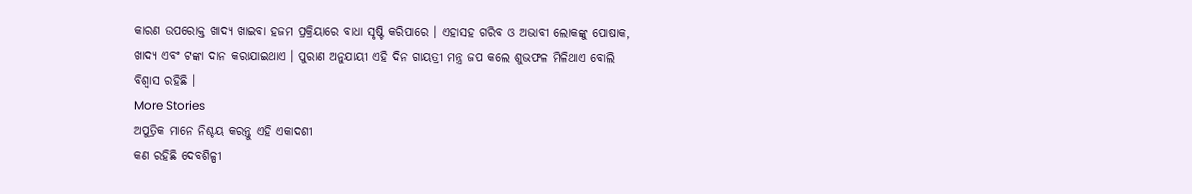କାରଣ ଉପରୋକ୍ତ ଖାଦ୍ୟ ଖାଇବା ହଜମ ପ୍ରକ୍ରିୟାରେ ବାଧା ସୃଷ୍ଟି କରିପାରେ । ଏହାସହ ଗରିବ ଓ ଅଭାବୀ ଲୋକଙ୍କୁ ପୋଷାକ, ଖାଦ୍ୟ ଏବଂ ଟଙ୍କା ଦାନ କରାଯାଇଥାଏ । ପୁରାଣ ଅନୁଯାୟୀ ଏହି ଦିନ ଗାୟତ୍ରୀ ମନ୍ତ୍ର ଜପ କଲେ ଶୁଭଫଳ ମିଳିଥାଏ ବୋଲି ବିଶ୍ବାସ ରହିଛି ।
More Stories
ଅପୁତ୍ରିକ ମାନେ ନିଶ୍ଚୟ କରନ୍ତୁ ଏହି ଏକାଦଶୀ
କଣ ରହିଛି ଦେବଶିଳ୍ପୀ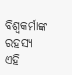ବିଶ୍ବକର୍ମାଙ୍କ ରହସ୍ୟ
ଏହି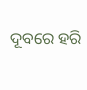ଦୂବରେ ହରି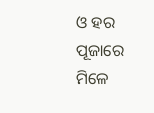ଓ ହର ପୂଜାରେ ମିଳେ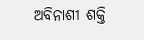ଅବିନାଶୀ ଶକ୍ତି